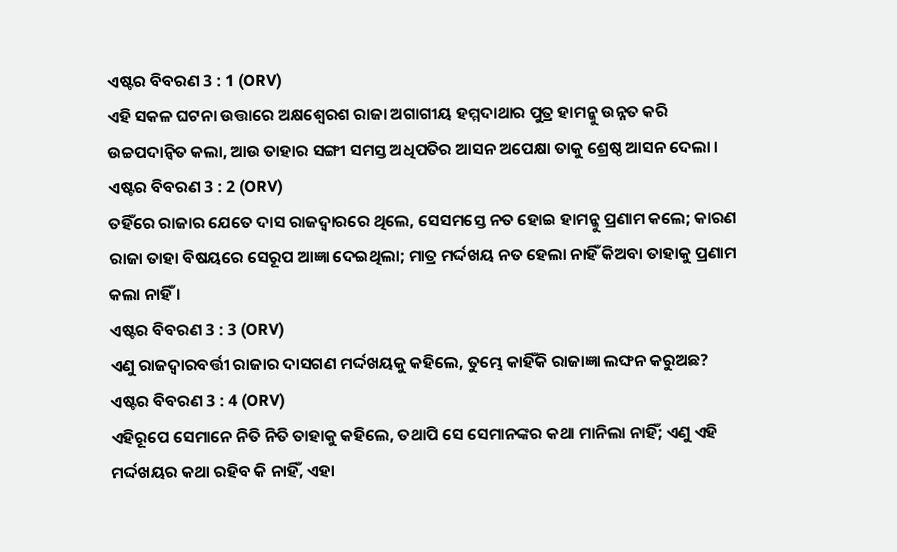ଏଷ୍ଟର ବିବରଣ 3 : 1 (ORV)
ଏହି ସକଳ ଘଟନା ଉତ୍ତାରେ ଅକ୍ଷଶ୍ଵେରଶ ରାଜା ଅଗାଗୀୟ ହମ୍ମଦାଥାର ପୁତ୍ର ହାମନ୍କୁ ଉନ୍ନତ କରି ଉଚ୍ଚପଦାନ୍ଵିତ କଲା, ଆଉ ତାହାର ସଙ୍ଗୀ ସମସ୍ତ ଅଧିପତିର ଆସନ ଅପେକ୍ଷା ତାକୁ ଶ୍ରେଷ୍ଠ ଆସନ ଦେଲା ।
ଏଷ୍ଟର ବିବରଣ 3 : 2 (ORV)
ତହିଁରେ ରାଜାର ଯେତେ ଦାସ ରାଜଦ୍ଵାରରେ ଥିଲେ, ସେସମସ୍ତେ ନତ ହୋଇ ହାମନ୍କୁ ପ୍ରଣାମ କଲେ; କାରଣ ରାଜା ତାହା ବିଷୟରେ ସେରୂପ ଆଜ୍ଞା ଦେଇଥିଲା; ମାତ୍ର ମର୍ଦ୍ଦଖୟ ନତ ହେଲା ନାହିଁ କିଅବା ତାହାକୁ ପ୍ରଣାମ କଲା ନାହିଁ ।
ଏଷ୍ଟର ବିବରଣ 3 : 3 (ORV)
ଏଣୁ ରାଜଦ୍ଵାରବର୍ତ୍ତୀ ରାଜାର ଦାସଗଣ ମର୍ଦ୍ଦଖୟକୁ କହିଲେ, ତୁମ୍ଭେ କାହିଁକି ରାଜାଜ୍ଞା ଲଙ୍ଘନ କରୁଅଛ?
ଏଷ୍ଟର ବିବରଣ 3 : 4 (ORV)
ଏହିରୂପେ ସେମାନେ ନିତି ନିତି ତାହାକୁ କହିଲେ, ତଥାପି ସେ ସେମାନଙ୍କର କଥା ମାନିଲା ନାହିଁ; ଏଣୁ ଏହି ମର୍ଦ୍ଦଖୟର କଥା ରହିବ କି ନାହିଁ, ଏହା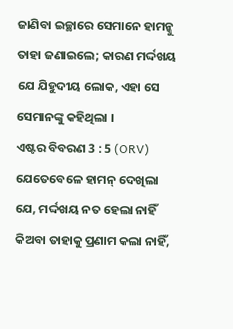ଜାଣିବା ଇଚ୍ଛାରେ ସେମାନେ ହାମନ୍କୁ ତାହା ଜଣାଇଲେ; କାରଣ ମର୍ଦ୍ଦଖୟ ଯେ ଯିହୁଦୀୟ ଲୋକ, ଏହା ସେ ସେମାନଙ୍କୁ କହିଥିଲା ।
ଏଷ୍ଟର ବିବରଣ 3 : 5 (ORV)
ଯେତେବେଳେ ହାମନ୍ ଦେଖିଲା ଯେ, ମର୍ଦ୍ଦଖୟ ନତ ହେଲା ନାହିଁ କିଅବା ତାହାକୁ ପ୍ରଣାମ କଲା ନାହିଁ,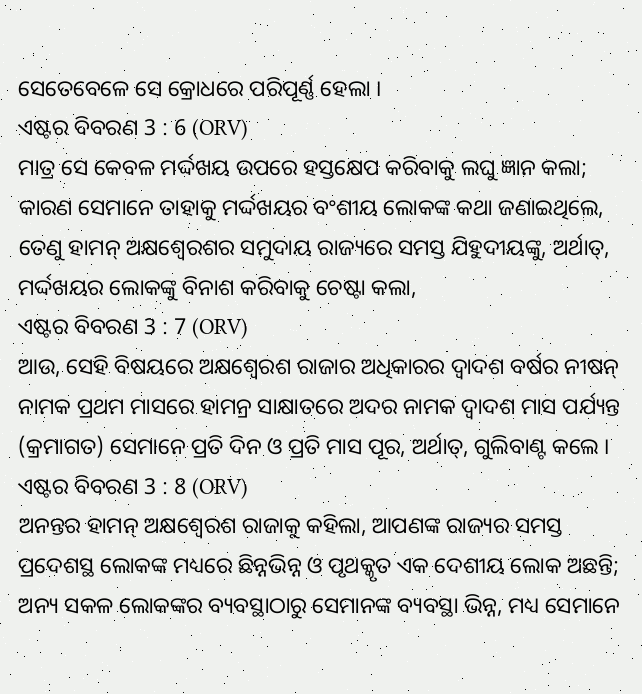ସେତେବେଳେ ସେ କ୍ରୋଧରେ ପରିପୂର୍ଣ୍ଣ ହେଲା ।
ଏଷ୍ଟର ବିବରଣ 3 : 6 (ORV)
ମାତ୍ର ସେ କେବଳ ମର୍ଦ୍ଦଖୟ ଉପରେ ହସ୍ତକ୍ଷେପ କରିବାକୁ ଲଘୁ ଜ୍ଞାନ କଲା; କାରଣ ସେମାନେ ତାହାକୁ ମର୍ଦ୍ଦଖୟର ବଂଶୀୟ ଲୋକଙ୍କ କଥା ଜଣାଇଥିଲେ, ତେଣୁ ହାମନ୍ ଅକ୍ଷଶ୍ଵେରଶର ସମୁଦାୟ ରାଜ୍ୟରେ ସମସ୍ତ ଯିହୁଦୀୟଙ୍କୁ, ଅର୍ଥାତ୍, ମର୍ଦ୍ଦଖୟର ଲୋକଙ୍କୁ ବିନାଶ କରିବାକୁ ଚେଷ୍ଟା କଲା,
ଏଷ୍ଟର ବିବରଣ 3 : 7 (ORV)
ଆଉ, ସେହି ବିଷୟରେ ଅକ୍ଷଶ୍ଵେରଶ ରାଜାର ଅଧିକାରର ଦ୍ଵାଦଶ ବର୍ଷର ନୀଷନ୍ ନାମକ ପ୍ରଥମ ମାସରେ ହାମନ୍ର ସାକ୍ଷାତରେ ଅଦର ନାମକ ଦ୍ଵାଦଶ ମାସ ପର୍ଯ୍ୟନ୍ତ (କ୍ରମାଗତ) ସେମାନେ ପ୍ରତି ଦିନ ଓ ପ୍ରତି ମାସ ପୂର, ଅର୍ଥାତ୍, ଗୁଲିବାଣ୍ଟ କଲେ ।
ଏଷ୍ଟର ବିବରଣ 3 : 8 (ORV)
ଅନନ୍ତର ହାମନ୍ ଅକ୍ଷଶ୍ଵେରଶ ରାଜାକୁ କହିଲା, ଆପଣଙ୍କ ରାଜ୍ୟର ସମସ୍ତ ପ୍ରଦେଶସ୍ଥ ଲୋକଙ୍କ ମଧ୍ୟରେ ଛିନ୍ନଭିନ୍ନ ଓ ପୃଥକ୍କୃତ ଏକ ଦେଶୀୟ ଲୋକ ଅଛନ୍ତି; ଅନ୍ୟ ସକଳ ଲୋକଙ୍କର ବ୍ୟବସ୍ଥାଠାରୁ ସେମାନଙ୍କ ବ୍ୟବସ୍ଥା ଭିନ୍ନ, ମଧ୍ୟ ସେମାନେ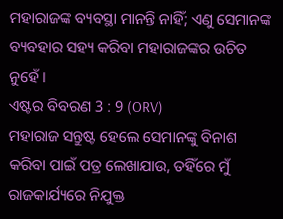ମହାରାଜଙ୍କ ବ୍ୟବସ୍ଥା ମାନନ୍ତି ନାହିଁ; ଏଣୁ ସେମାନଙ୍କ ବ୍ୟବହାର ସହ୍ୟ କରିବା ମହାରାଜଙ୍କର ଉଚିତ ନୁହେଁ ।
ଏଷ୍ଟର ବିବରଣ 3 : 9 (ORV)
ମହାରାଜ ସନ୍ତୁଷ୍ଟ ହେଲେ ସେମାନଙ୍କୁ ବିନାଶ କରିବା ପାଇଁ ପତ୍ର ଲେଖାଯାଉ, ତହିଁରେ ମୁଁ ରାଜକାର୍ଯ୍ୟରେ ନିଯୁକ୍ତ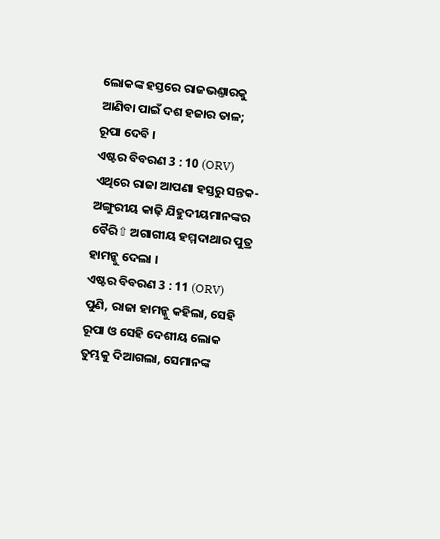ଲୋକଙ୍କ ହସ୍ତରେ ରାଜଭଣ୍ତାରକୁ ଆଣିବା ପାଇଁ ଦଶ ହଜାର ତାଳ; ରୂପା ଦେବି ।
ଏଷ୍ଟର ବିବରଣ 3 : 10 (ORV)
ଏଥିରେ ରାଜା ଆପଣା ହସ୍ତରୁ ସନ୍ତକ-ଅଙ୍ଗୁରୀୟ କାଢ଼ି ଯିହୁଦୀୟମାନଙ୍କର ବୈରି⇧ ଅଗାଗୀୟ ହମ୍ମଦାଥାର ପୁତ୍ର ହାମନ୍କୁ ଦେଲା ।
ଏଷ୍ଟର ବିବରଣ 3 : 11 (ORV)
ପୁଣି, ରାଜା ହାମନ୍କୁ କହିଲା, ସେହି ରୂପା ଓ ସେହି ଦେଶୀୟ ଲୋକ ତୁମ୍ଭକୁ ଦିଆଗଲା, ସେମାନଙ୍କ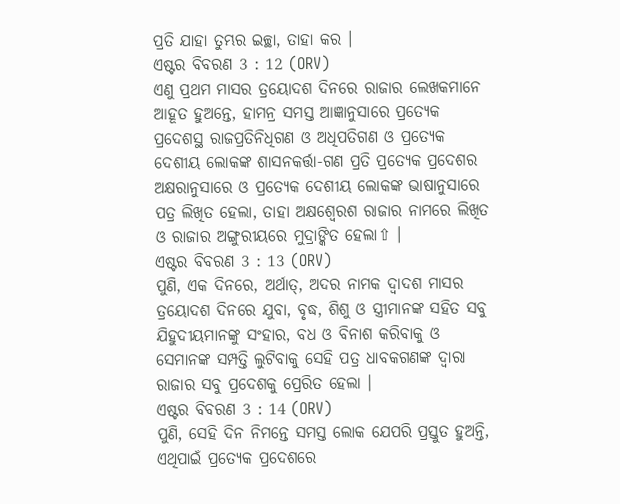ପ୍ରତି ଯାହା ତୁମ୍ଭର ଇଚ୍ଛା, ତାହା କର ।
ଏଷ୍ଟର ବିବରଣ 3 : 12 (ORV)
ଏଣୁ ପ୍ରଥମ ମାସର ତ୍ରୟୋଦଶ ଦିନରେ ରାଜାର ଲେଖକମାନେ ଆହୂତ ହୁଅନ୍ତେ, ହାମନ୍ର ସମସ୍ତ ଆଜ୍ଞାନୁସାରେ ପ୍ରତ୍ୟେକ ପ୍ରଦେଶସ୍ଥ ରାଜପ୍ରତିନିଧିଗଣ ଓ ଅଧିପତିଗଣ ଓ ପ୍ରତ୍ୟେକ ଦେଶୀୟ ଲୋକଙ୍କ ଶାସନକର୍ତ୍ତା-ଗଣ ପ୍ରତି ପ୍ରତ୍ୟେକ ପ୍ରଦେଶର ଅକ୍ଷରାନୁସାରେ ଓ ପ୍ରତ୍ୟେକ ଦେଶୀୟ ଲୋକଙ୍କ ଭାଷାନୁସାରେ ପତ୍ର ଲିଖିତ ହେଲା, ତାହା ଅକ୍ଷଶ୍ଵେରଶ ରାଜାର ନାମରେ ଲିଖିତ ଓ ରାଜାର ଅଙ୍ଗୁରୀୟରେ ମୁଦ୍ରାଙ୍କିତ ହେଲା⇧ ।
ଏଷ୍ଟର ବିବରଣ 3 : 13 (ORV)
ପୁଣି, ଏକ ଦିନରେ, ଅର୍ଥାତ୍, ଅଦର ନାମକ ଦ୍ଵାଦଶ ମାସର ତ୍ରୟୋଦଶ ଦିନରେ ଯୁବା, ବୃଦ୍ଧ, ଶିଶୁ ଓ ସ୍ତ୍ରୀମାନଙ୍କ ସହିତ ସବୁ ଯିହୁଦୀୟମାନଙ୍କୁ ସଂହାର, ବଧ ଓ ବିନାଶ କରିବାକୁ ଓ ସେମାନଙ୍କ ସମ୍ପତ୍ତି ଲୁଟିବାକୁ ସେହି ପତ୍ର ଧାବକଗଣଙ୍କ ଦ୍ଵାରା ରାଜାର ସବୁ ପ୍ରଦେଶକୁ ପ୍ରେରିତ ହେଲା ।
ଏଷ୍ଟର ବିବରଣ 3 : 14 (ORV)
ପୁଣି, ସେହି ଦିନ ନିମନ୍ତେ ସମସ୍ତ ଲୋକ ଯେପରି ପ୍ରସ୍ତୁତ ହୁଅନ୍ତି, ଏଥିପାଇଁ ପ୍ରତ୍ୟେକ ପ୍ରଦେଶରେ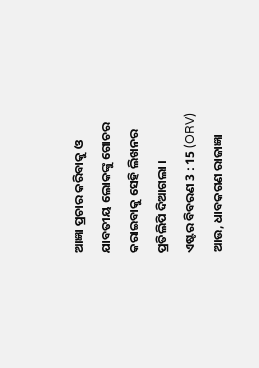ଆଜ୍ଞା ପ୍ରଚାର କରିବାକୁ ଓ ଯାବତୀୟ ଲୋକଙ୍କୁ ଗୋଚର କରାଇବାକୁ ସେହି ଲିଖନର ପ୍ରତିଲିପି ଦିଆଗଲା ।
ଏଷ୍ଟର ବିବରଣ 3 : 15 (ORV)
ଆଉ, ଧାବକଗଣ ରାଜାଜ୍ଞା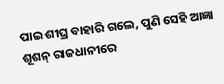ପାଇ ଶୀଘ୍ର ବାହାରି ଗଲେ, ପୁଣି ସେହି ଆଜ୍ଞା ଶୂଶନ୍ ରାଜଧାନୀରେ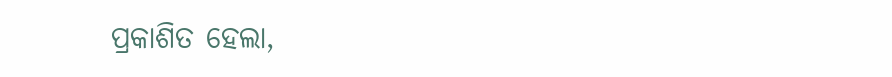ପ୍ରକାଶିତ ହେଲା,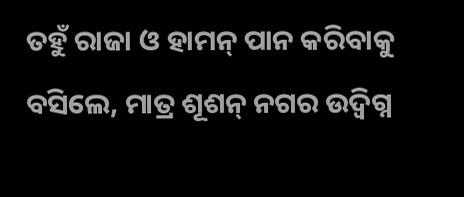ତହୁଁ ରାଜା ଓ ହାମନ୍ ପାନ କରିବାକୁ ବସିଲେ, ମାତ୍ର ଶୂଶନ୍ ନଗର ଉଦ୍ବିଗ୍ନ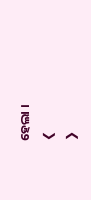ହେଲା ।
❮
❯